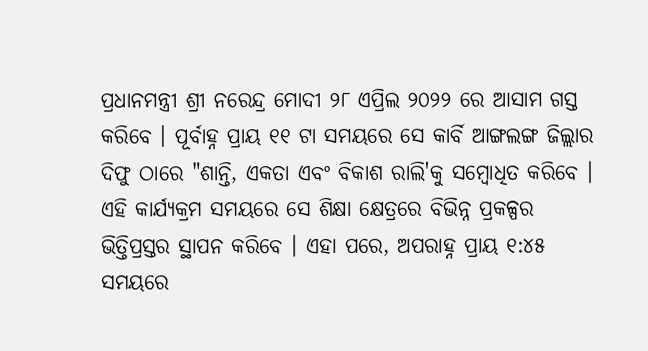ପ୍ରଧାନମନ୍ତ୍ରୀ ଶ୍ରୀ ନରେନ୍ଦ୍ର ମୋଦୀ ୨୮ ଏପ୍ରିଲ ୨୦୨୨ ରେ ଆସାମ ଗସ୍ତ କରିବେ । ପୂର୍ବାହ୍ନ ପ୍ରାୟ ୧୧ ଟା ସମୟରେ ସେ କାର୍ବି ଆଙ୍ଗଲଙ୍ଗ ଜିଲ୍ଲାର ଦିଫୁ ଠାରେ "ଶାନ୍ତି, ଏକତା ଏବଂ ବିକାଶ ରାଲି'କୁ ସମ୍ବୋଧିତ କରିବେ । ଏହି କାର୍ଯ୍ୟକ୍ରମ ସମୟରେ ସେ ଶିକ୍ଷା କ୍ଷେତ୍ରରେ ବିଭିନ୍ନ ପ୍ରକଳ୍ପର ଭିତ୍ତିପ୍ରସ୍ତର ସ୍ଥାପନ କରିବେ । ଏହା ପରେ, ଅପରାହ୍ନ ପ୍ରାୟ ୧:୪୫ ସମୟରେ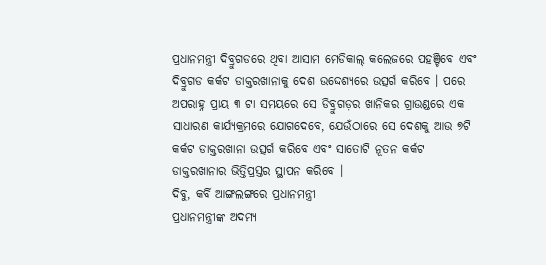ପ୍ରଧାନମନ୍ତ୍ରୀ ଦିବ୍ରୁଗଡରେ ଥିବା ଆସାମ ମେଡିକାଲ୍ କଲେଜରେ ପହଞ୍ଚିବେ ଏବଂ ଦିବ୍ରୁଗଡ କର୍କଟ ଡାକ୍ତରଖାନାକୁ ଦେଶ ଉଦ୍ଦେଶ୍ୟରେ ଉତ୍ସର୍ଗ କରିବେ । ପରେ ଅପରାହ୍ନ ପ୍ରାୟ ୩ ଟା ସମୟରେ ସେ ଡିବ୍ରୁଗଡ଼ର ଖାନିକର ଗ୍ରାଉଣ୍ଡରେ ଏକ ସାଧାରଣ କାର୍ଯ୍ୟକ୍ରମରେ ଯୋଗଦେବେ, ଯେଉଁଠାରେ ସେ ଦେଶକୁ ଆଉ ୭ଟି କର୍କଟ ଡାକ୍ତରଖାନା ଉତ୍ସର୍ଗ କରିବେ ଏବଂ ସାତୋଟି ନୂତନ କର୍କଟ ଡାକ୍ତରଖାନାର ଭିତ୍ତିପ୍ରସ୍ତର ସ୍ଥାପନ କରିବେ ।
ଦିବୁ, କର୍ବି ଆଙ୍ଗଲଙ୍ଗରେ ପ୍ରଧାନମନ୍ତ୍ରୀ
ପ୍ରଧାନମନ୍ତ୍ରୀଙ୍କ ଅଦମ୍ୟ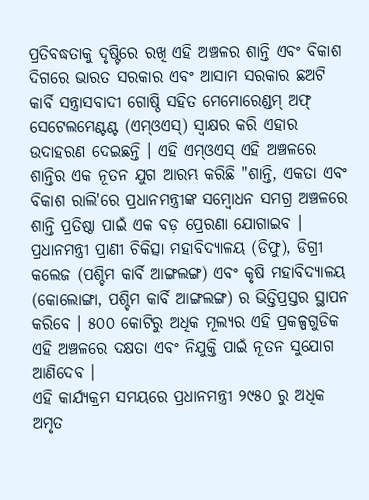ପ୍ରତିବଦ୍ଧତାକୁ ଦୃଷ୍ଟିରେ ରଖି ଏହି ଅଞ୍ଚଳର ଶାନ୍ତି ଏବଂ ବିକାଶ ଦିଗରେ ଭାରତ ସରକାର ଏବଂ ଆସାମ ସରକାର ଛଅଟି କାର୍ବି ସନ୍ତ୍ରାସବାଦୀ ଗୋଷ୍ଠି ସହିତ ମେମୋରେଣ୍ଡମ୍ ଅଫ୍ ସେଟେଲମେଣ୍ଟଣ୍ଟ (ଏମ୍ଓଏସ୍) ସ୍ୱାକ୍ଷର କରି ଏହାର ଉଦାହରଣ ଦେଇଛନ୍ତି । ଏହି ଏମ୍ଓଏସ୍ ଏହି ଅଞ୍ଚଳରେ ଶାନ୍ତିର ଏକ ନୂତନ ଯୁଗ ଆରମ୍ଭ କରିଛି "ଶାନ୍ତି, ଏକତା ଏବଂ ବିକାଶ ରାଲି'ରେ ପ୍ରଧାନମନ୍ତ୍ରୀଙ୍କ ସମ୍ବୋଧନ ସମଗ୍ର ଅଞ୍ଚଳରେ ଶାନ୍ତି ପ୍ରତିଷ୍ଠା ପାଇଁ ଏକ ବଡ଼ ପ୍ରେରଣା ଯୋଗାଇବ ।
ପ୍ରଧାନମନ୍ତ୍ରୀ ପ୍ରାଣୀ ଚିକିତ୍ସା ମହାବିଦ୍ୟାଳୟ (ଡିଫୁ), ଡିଗ୍ରୀ କଲେଜ (ପଶ୍ଚିମ କାର୍ବି ଆଙ୍ଗଲଙ୍ଗ) ଏବଂ କୃଷି ମହାବିଦ୍ୟାଳୟ (କୋଲୋଙ୍ଗା, ପଶ୍ଚିମ କାର୍ବି ଆଙ୍ଗଲଙ୍ଗ) ର ଭିତ୍ତିପ୍ରସ୍ତର ସ୍ଥାପନ କରିବେ । ୫୦୦ କୋଟିରୁ ଅଧିକ ମୂଲ୍ୟର ଏହି ପ୍ରକଳ୍ପଗୁଡିକ ଏହି ଅଞ୍ଚଳରେ ଦକ୍ଷତା ଏବଂ ନିଯୁକ୍ତି ପାଇଁ ନୂତନ ସୁଯୋଗ ଆଣିଦେବ ।
ଏହି କାର୍ଯ୍ୟକ୍ରମ ସମୟରେ ପ୍ରଧାନମନ୍ତ୍ରୀ ୨୯୫୦ ରୁ ଅଧିକ ଅମୃତ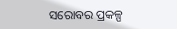ସରୋବର ପ୍ରକଳ୍ପ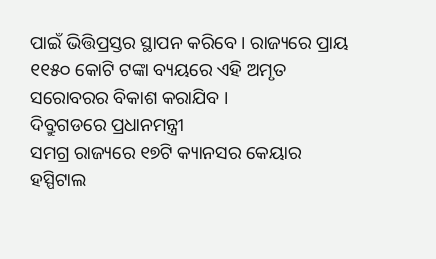ପାଇଁ ଭିତ୍ତିପ୍ରସ୍ତର ସ୍ଥାପନ କରିବେ । ରାଜ୍ୟରେ ପ୍ରାୟ ୧୧୫୦ କୋଟି ଟଙ୍କା ବ୍ୟୟରେ ଏହି ଅମୃତ ସରୋବରର ବିକାଶ କରାଯିବ ।
ଦିବ୍ରୁଗଡରେ ପ୍ରଧାନମନ୍ତ୍ରୀ
ସମଗ୍ର ରାଜ୍ୟରେ ୧୭ଟି କ୍ୟାନସର କେୟାର ହସ୍ପିଟାଲ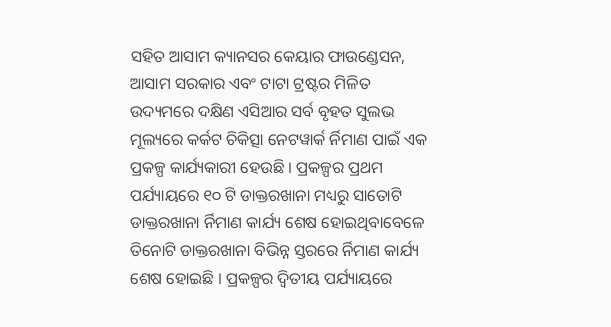ସହିତ ଆସାମ କ୍ୟାନସର କେୟାର ଫାଉଣ୍ଡେସନ, ଆସାମ ସରକାର ଏବଂ ଟାଟା ଟ୍ରଷ୍ଟର ମିଳିତ ଉଦ୍ୟମରେ ଦକ୍ଷିଣ ଏସିଆର ସର୍ବ ବୃହତ ସୁଲଭ ମୂଲ୍ୟରେ କର୍କଟ ଚିକିତ୍ସା ନେଟୱାର୍କ ର୍ନିମାଣ ପାଇଁ ଏକ ପ୍ରକଳ୍ପ କାର୍ଯ୍ୟକାରୀ ହେଉଛି । ପ୍ରକଳ୍ପର ପ୍ରଥମ ପର୍ଯ୍ୟାୟରେ ୧୦ ଟି ଡାକ୍ତରଖାନା ମଧ୍ୟରୁ ସାତୋଟି ଡାକ୍ତରଖାନା ର୍ନିମାଣ କାର୍ଯ୍ୟ ଶେଷ ହୋଇଥିବାବେଳେ ତିନୋଟି ଡାକ୍ତରଖାନା ବିଭିନ୍ନ ସ୍ତରରେ ର୍ନିମାଣ କାର୍ଯ୍ୟ ଶେଷ ହୋଇଛି । ପ୍ରକଳ୍ପର ଦ୍ୱିତୀୟ ପର୍ଯ୍ୟାୟରେ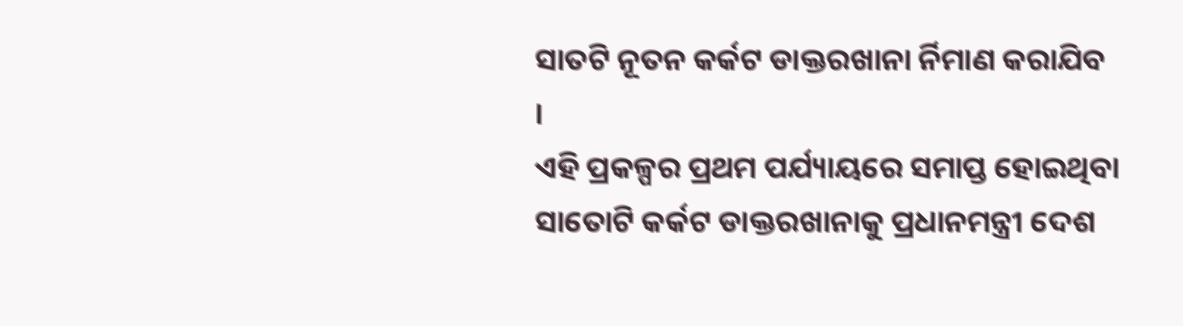ସାତଟି ନୂତନ କର୍କଟ ଡାକ୍ତରଖାନା ର୍ନିମାଣ କରାଯିବ ।
ଏହି ପ୍ରକଳ୍ପର ପ୍ରଥମ ପର୍ଯ୍ୟାୟରେ ସମାପ୍ତ ହୋଇଥିବା ସାତୋଟି କର୍କଟ ଡାକ୍ତରଖାନାକୁ ପ୍ରଧାନମନ୍ତ୍ରୀ ଦେଶ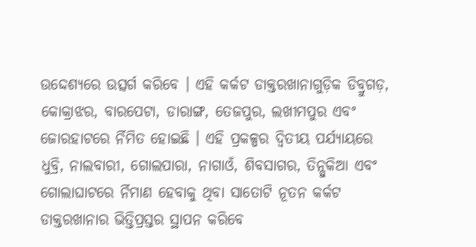ଉଦ୍ଦେଶ୍ୟରେ ଉତ୍ସର୍ଗ କରିବେ । ଏହି କର୍କଟ ଡାକ୍ତରଖାନାଗୁଡ଼ିକ ଡିବ୍ରୁଗଡ଼, କୋକ୍ରାଝର, ବାରପେଟା, ଡାରାଙ୍ଗ, ତେଜପୁର, ଲଖୀମପୁର ଏବଂ ଜୋରହାଟରେ ର୍ନିମିତ ହୋଇଛି । ଏହି ପ୍ରକଳ୍ପର ଦ୍ୱିତୀୟ ପର୍ଯ୍ୟାୟରେ ଧୁବ୍ରି, ନାଲବାରୀ, ଗୋଲପାରା, ନାଗାଓଁ, ଶିବସାଗର, ତିନ୍ସୁକିଆ ଏବଂ ଗୋଲାଘାଟରେ ର୍ନିମାଣ ହେବାକୁ ଥିବା ସାତୋଟି ନୂତନ କର୍କଟ ଡାକ୍ତରଖାନାର ଭିତ୍ତିପ୍ରସ୍ତର ସ୍ଥାପନ କରିବେ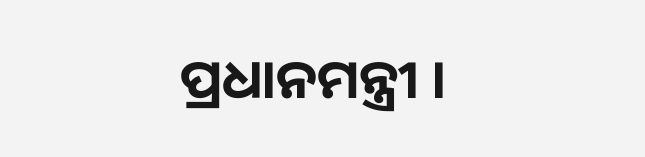ପ୍ରଧାନମନ୍ତ୍ରୀ ।